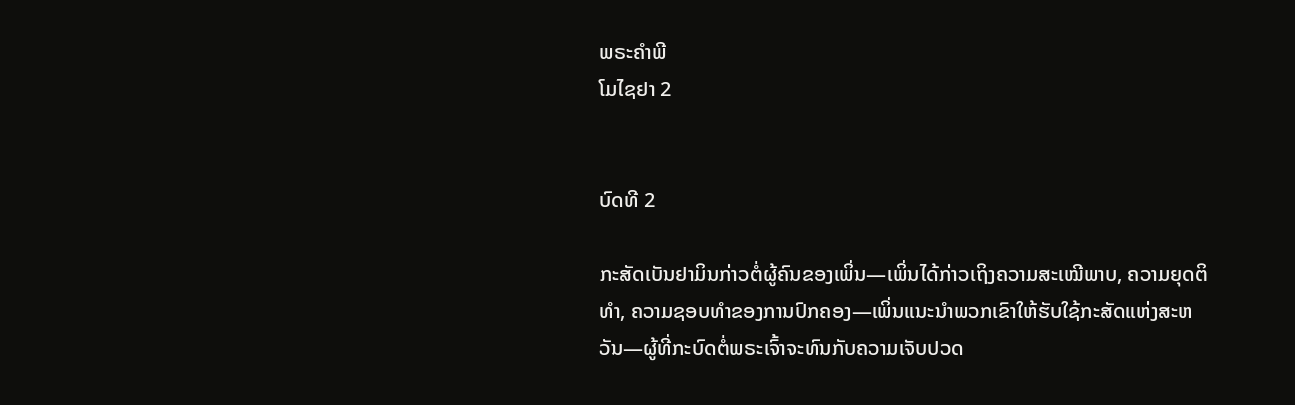ພຣະຄຳພີ
ໂມໄຊຢາ 2


ບົດທີ 2

ກະສັດເບັນຢາມິນກ່າວຕໍ່ຜູ້ຄົນຂອງເພິ່ນ—ເພິ່ນໄດ້ກ່າວເຖິງຄວາມສະເໝີພາບ, ຄວາມຍຸດຕິທຳ, ຄວາມຊອບທຳຂອງການປົກຄອງ—ເພິ່ນແນະນຳພວກເຂົາໃຫ້ຮັບໃຊ້ກະສັດແຫ່ງສະຫວັນ—ຜູ້ທີ່ກະບົດຕໍ່ພຣະເຈົ້າຈະທົນກັບຄວາມເຈັບປວດ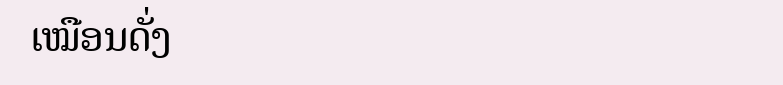ເໝືອນດັ່ງ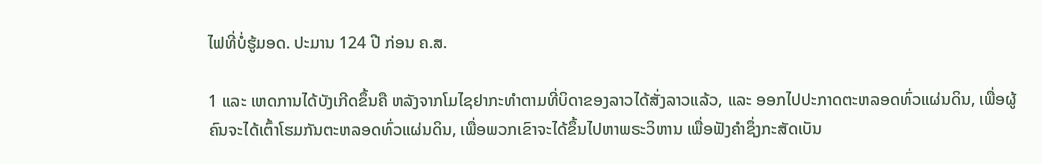ໄຟທີ່ບໍ່ຮູ້ມອດ. ປະມານ 124 ປີ ກ່ອນ ຄ.ສ.

1 ແລະ ເຫດການໄດ້ບັງເກີດຂຶ້ນຄື ຫລັງຈາກໂມໄຊຢາກະທຳຕາມທີ່ບິດາຂອງລາວໄດ້ສັ່ງລາວແລ້ວ, ແລະ ອອກໄປປະກາດຕະຫລອດທົ່ວແຜ່ນດິນ, ເພື່ອຜູ້ຄົນຈະໄດ້ເຕົ້າໂຮມກັນຕະຫລອດທົ່ວແຜ່ນດິນ, ເພື່ອພວກເຂົາຈະໄດ້ຂຶ້ນໄປຫາພຣະວິຫານ ເພື່ອຟັງຄຳຊຶ່ງກະສັດເບັນ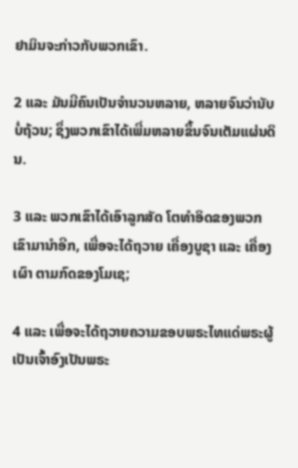ຢາມິນຈະກ່າວກັບພວກເຂົາ.

2 ແລະ ມັນມີຄົນເປັນຈຳນວນຫລາຍ, ຫລາຍຈົນວ່ານັບບໍ່ຖ້ວນ; ຊຶ່ງພວກເຂົາໄດ້ເພີ່ມຫລາຍຂຶ້ນຈົນເຕັມແຜ່ນດິນ.

3 ແລະ ພວກເຂົາໄດ້ເອົາລູກສັດ ໂຕທຳອິດຂອງພວກເຂົາມານຳອີກ, ເພື່ອຈະໄດ້ຖວາຍ ເຄື່ອງບູຊາ ແລະ ເຄື່ອງເຜົາ ຕາມກົດຂອງໂມເຊ;

4 ແລະ ເພື່ອຈະໄດ້ຖວາຍຄວາມຂອບພຣະໄທແດ່ພຣະຜູ້ເປັນເຈົ້າອົງເປັນພຣະ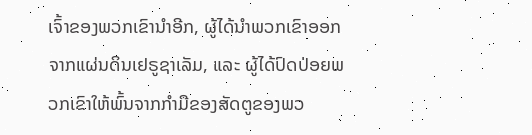ເຈົ້າຂອງພວກເຂົານຳອີກ, ຜູ້ໄດ້ນຳພວກເຂົາອອກຈາກແຜ່ນດິນເຢຣູຊາເລັມ, ແລະ ຜູ້ໄດ້ປົດປ່ອຍພວກເຂົາໃຫ້ພົ້ນຈາກກຳມືຂອງສັດຕູຂອງພວ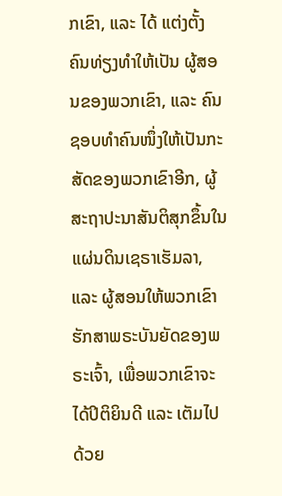ກເຂົາ, ແລະ ໄດ້ ແຕ່ງຕັ້ງຄົນທ່ຽງທຳໃຫ້ເປັນ ຜູ້ສອນຂອງພວກເຂົາ, ແລະ ຄົນຊອບທຳຄົນໜຶ່ງໃຫ້ເປັນກະສັດຂອງພວກເຂົາອີກ, ຜູ້ສະຖາປະນາສັນຕິສຸກຂຶ້ນໃນ ແຜ່ນດິນເຊຣາເຮັມລາ, ແລະ ຜູ້ສອນໃຫ້ພວກເຂົາ ຮັກສາພຣະບັນຍັດຂອງພຣະເຈົ້າ, ເພື່ອພວກເຂົາຈະໄດ້ປິຕິຍິນດີ ແລະ ເຕັມໄປດ້ວຍ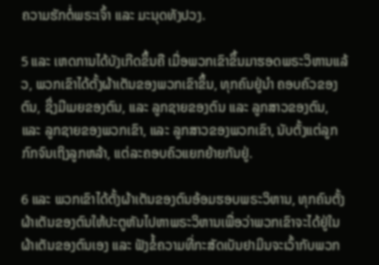ຄວາມຮັກຕໍ່ພຣະເຈົ້າ ແລະ ມະນຸດທັງປວງ.

5 ແລະ ເຫດການໄດ້ບັງເກີດຂຶ້ນຄື ເມື່ອພວກເຂົາຂຶ້ນມາຮອດພຣະວິຫານແລ້ວ, ພວກເຂົາໄດ້ຕັ້ງຜ້າເຕັນຂອງພວກເຂົາຂຶ້ນ, ທຸກຄົນຢູ່ນຳ ຄອບຄົວຂອງຕົນ, ຊຶ່ງມີເມຍຂອງຕົນ, ແລະ ລູກຊາຍຂອງຕົນ ແລະ ລູກສາວຂອງຕົນ, ແລະ ລູກຊາຍຂອງພວກເຂົາ, ແລະ ລູກສາວຂອງພວກເຂົາ, ນັບຕັ້ງແຕ່ລູກກົກຈົນເຖິງລູກຫລ້າ, ແຕ່ລະຄອບຄົວແຍກຍ້າຍກັນຢູ່.

6 ແລະ ພວກເຂົາໄດ້ຕັ້ງຜ້າເຕັນຂອງຕົນອ້ອມຮອບພຣະວິຫານ, ທຸກຄົນຕັ້ງ ຜ້າເຕັນຂອງຕົນໃຫ້ປະຕູຫັນໄປຫາພຣະວິຫານເພື່ອວ່າພວກເຂົາຈະໄດ້ຢູ່ໃນຜ້າເຕັນຂອງຕົນເອງ ແລະ ຟັງຂໍ້ຄວາມທີ່ກະສັດເບັນຢາມິນຈະເວົ້າກັບພວກ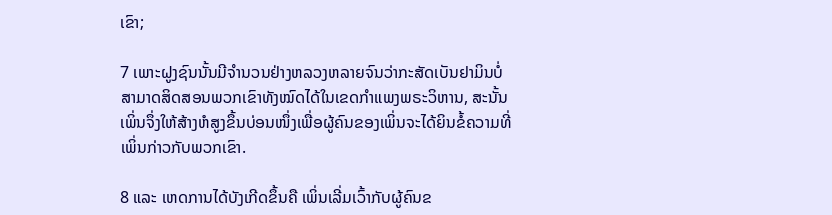ເຂົາ;

7 ເພາະຝູງຊົນນັ້ນມີຈຳນວນຢ່າງຫລວງຫລາຍຈົນວ່າກະສັດເບັນຢາມິນບໍ່ສາມາດສິດສອນພວກເຂົາທັງໝົດໄດ້ໃນເຂດກຳແພງພຣະວິຫານ, ສະນັ້ນ ເພິ່ນຈຶ່ງໃຫ້ສ້າງຫໍສູງຂຶ້ນບ່ອນໜຶ່ງເພື່ອຜູ້ຄົນຂອງເພິ່ນຈະໄດ້ຍິນຂໍ້ຄວາມທີ່ເພິ່ນກ່າວກັບພວກເຂົາ.

8 ແລະ ເຫດການໄດ້ບັງເກີດຂຶ້ນຄື ເພິ່ນເລີ່ມເວົ້າກັບຜູ້ຄົນຂ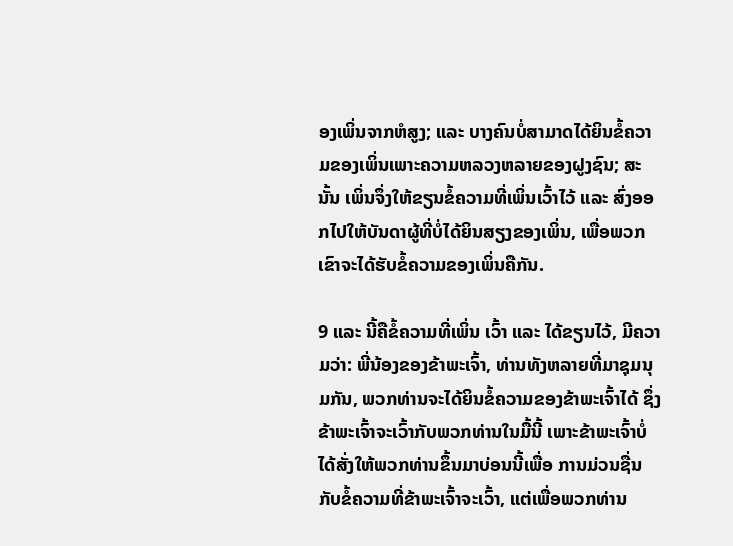ອງເພິ່ນຈາກຫໍສູງ; ແລະ ບາງຄົນບໍ່ສາມາດໄດ້ຍິນຂໍ້ຄວາມຂອງເພິ່ນເພາະຄວາມຫລວງຫລາຍຂອງຝູງຊົນ; ສະນັ້ນ ເພິ່ນຈຶ່ງໃຫ້ຂຽນຂໍ້ຄວາມທີ່ເພິ່ນເວົ້າໄວ້ ແລະ ສົ່ງອອກໄປໃຫ້ບັນດາຜູ້ທີ່ບໍ່ໄດ້ຍິນສຽງຂອງເພິ່ນ, ເພື່ອພວກເຂົາຈະໄດ້ຮັບຂໍ້ຄວາມຂອງເພິ່ນຄືກັນ.

9 ແລະ ນີ້ຄືຂໍ້ຄວາມທີ່ເພິ່ນ ເວົ້າ ແລະ ໄດ້ຂຽນໄວ້, ມີຄວາມວ່າ: ພີ່ນ້ອງຂອງຂ້າພະເຈົ້າ, ທ່ານທັງຫລາຍທີ່ມາຊຸມນຸມກັນ, ພວກທ່ານຈະໄດ້ຍິນຂໍ້ຄວາມຂອງຂ້າພະເຈົ້າໄດ້ ຊຶ່ງຂ້າພະເຈົ້າຈະເວົ້າກັບພວກທ່ານໃນມື້ນີ້ ເພາະຂ້າພະເຈົ້າບໍ່ໄດ້ສັ່ງໃຫ້ພວກທ່ານຂຶ້ນມາບ່ອນນີ້ເພື່ອ ການມ່ວນຊື່ນກັບຂໍ້ຄວາມທີ່ຂ້າພະເຈົ້າຈະເວົ້າ, ແຕ່ເພື່ອພວກທ່ານ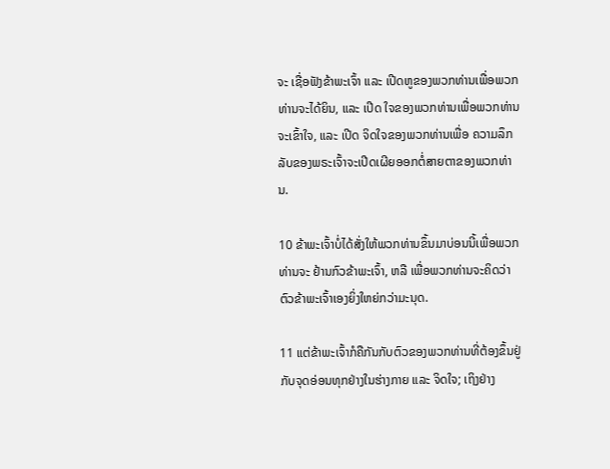ຈະ ເຊື່ອຟັງຂ້າພະເຈົ້າ ແລະ ເປີດຫູຂອງພວກທ່ານເພື່ອພວກທ່ານຈະໄດ້ຍິນ, ແລະ ເປີດ ໃຈຂອງພວກທ່ານເພື່ອພວກທ່ານຈະເຂົ້າໃຈ, ແລະ ເປີດ ຈິດໃຈຂອງພວກທ່ານເພື່ອ ຄວາມລຶກລັບຂອງພຣະເຈົ້າຈະເປີດເຜີຍອອກຕໍ່ສາຍຕາຂອງພວກທ່ານ.

10 ຂ້າພະເຈົ້າບໍ່ໄດ້ສັ່ງໃຫ້ພວກທ່ານຂຶ້ນມາບ່ອນນີ້ເພື່ອພວກທ່ານຈະ ຢ້ານກົວຂ້າພະເຈົ້າ, ຫລື ເພື່ອພວກທ່ານຈະຄິດວ່າ ຕົວຂ້າພະເຈົ້າເອງຍິ່ງໃຫຍ່ກວ່າມະນຸດ.

11 ແຕ່ຂ້າພະເຈົ້າກໍຄືກັນກັບຕົວຂອງພວກທ່ານທີ່ຕ້ອງຂຶ້ນຢູ່ກັບຈຸດອ່ອນທຸກຢ່າງໃນຮ່າງກາຍ ແລະ ຈິດໃຈ; ເຖິງຢ່າງ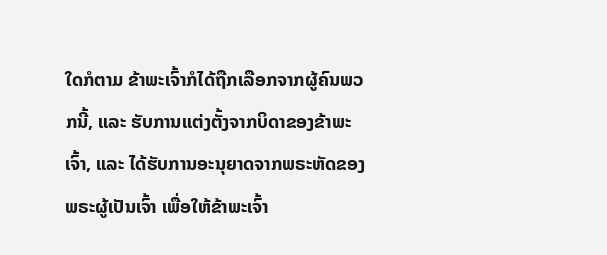ໃດກໍຕາມ ຂ້າພະເຈົ້າກໍໄດ້ຖືກເລືອກຈາກຜູ້ຄົນພວກນີ້, ແລະ ຮັບການແຕ່ງຕັ້ງຈາກບິດາຂອງຂ້າພະເຈົ້າ, ແລະ ໄດ້ຮັບການອະນຸຍາດຈາກພຣະຫັດຂອງພຣະຜູ້ເປັນເຈົ້າ ເພື່ອໃຫ້ຂ້າພະເຈົ້າ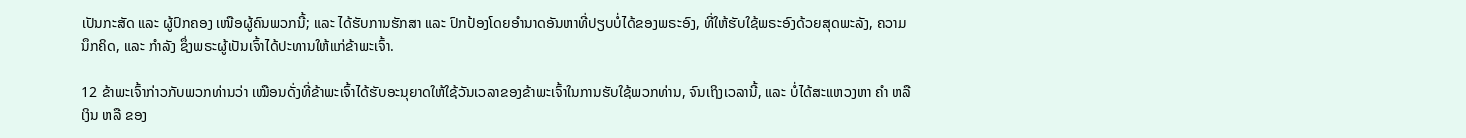ເປັນກະສັດ ແລະ ຜູ້ປົກຄອງ ເໜືອຜູ້ຄົນພວກນີ້; ແລະ ໄດ້ຮັບການຮັກສາ ແລະ ປົກປ້ອງໂດຍອຳນາດອັນຫາທີ່ປຽບບໍ່ໄດ້ຂອງພຣະອົງ, ທີ່ໃຫ້ຮັບໃຊ້ພຣະອົງດ້ວຍສຸດພະລັງ, ຄວາມນຶກຄິດ, ແລະ ກຳລັງ ຊຶ່ງພຣະຜູ້ເປັນເຈົ້າໄດ້ປະທານໃຫ້ແກ່ຂ້າພະເຈົ້າ.

12 ຂ້າພະເຈົ້າກ່າວກັບພວກທ່ານວ່າ ເໝືອນດັ່ງທີ່ຂ້າພະເຈົ້າໄດ້ຮັບອະນຸຍາດໃຫ້ໃຊ້ວັນເວລາຂອງຂ້າພະເຈົ້າໃນການຮັບໃຊ້ພວກທ່ານ, ຈົນເຖິງເວລານີ້, ແລະ ບໍ່ໄດ້ສະແຫວງຫາ ຄຳ ຫລື ເງິນ ຫລື ຂອງ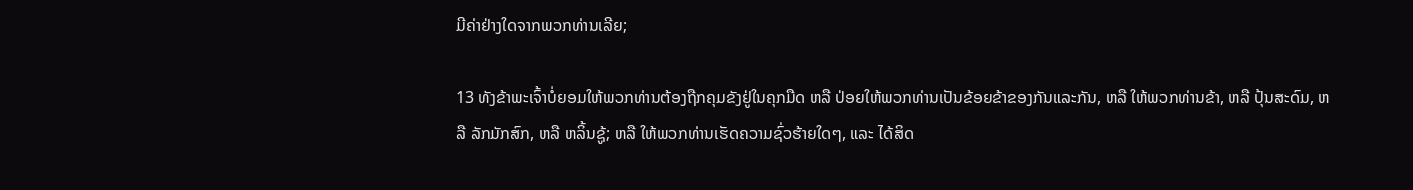ມີຄ່າຢ່າງໃດຈາກພວກທ່ານເລີຍ;

13 ທັງຂ້າພະເຈົ້າບໍ່ຍອມໃຫ້ພວກທ່ານຕ້ອງຖືກຄຸມຂັງຢູ່ໃນຄຸກມືດ ຫລື ປ່ອຍໃຫ້ພວກທ່ານເປັນຂ້ອຍຂ້າຂອງກັນແລະກັນ, ຫລື ໃຫ້ພວກທ່ານຂ້າ, ຫລື ປຸ້ນສະດົມ, ຫລື ລັກມັກສົກ, ຫລື ຫລິ້ນຊູ້; ຫລື ໃຫ້ພວກທ່ານເຮັດຄວາມຊົ່ວຮ້າຍໃດໆ, ແລະ ໄດ້ສິດ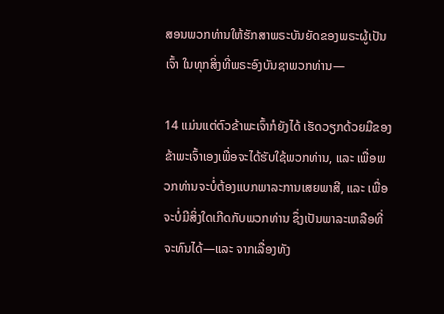ສອນພວກທ່ານໃຫ້ຮັກສາພຣະບັນຍັດຂອງພຣະຜູ້ເປັນເຈົ້າ ໃນທຸກສິ່ງທີ່ພຣະອົງບັນຊາພວກທ່ານ—

14 ແມ່ນແຕ່ຕົວຂ້າພະເຈົ້າກໍຍັງໄດ້ ເຮັດວຽກດ້ວຍມືຂອງຂ້າພະເຈົ້າເອງເພື່ອຈະໄດ້ຮັບໃຊ້ພວກທ່ານ, ແລະ ເພື່ອພວກທ່ານຈະບໍ່ຕ້ອງແບກພາລະການເສຍພາສີ, ແລະ ເພື່ອຈະບໍ່ມີສິ່ງໃດເກີດກັບພວກທ່ານ ຊຶ່ງເປັນພາລະເຫລືອທີ່ຈະທົນໄດ້—ແລະ ຈາກເລື່ອງທັງ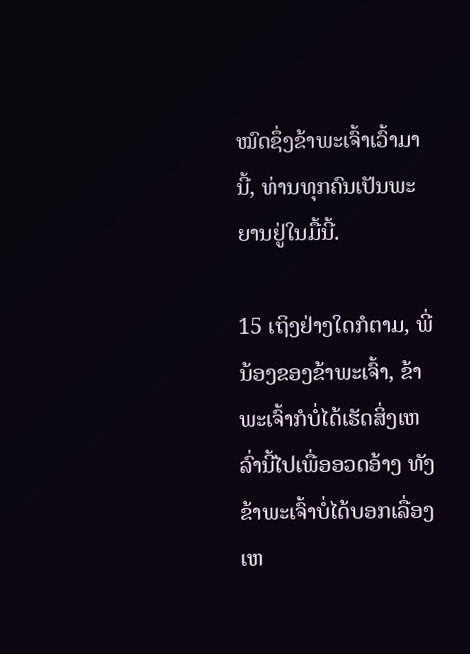ໝົດຊຶ່ງຂ້າພະເຈົ້າເວົ້າມານີ້, ທ່ານທຸກຄົນເປັນພະຍານຢູ່ໃນມື້ນີ້.

15 ເຖິງຢ່າງໃດກໍຕາມ, ພີ່ນ້ອງຂອງຂ້າພະເຈົ້າ, ຂ້າພະເຈົ້າກໍບໍ່ໄດ້ເຮັດສິ່ງເຫລົ່ານີ້ໄປເພື່ອອວດອ້າງ ທັງຂ້າພະເຈົ້າບໍ່ໄດ້ບອກເລື່ອງເຫ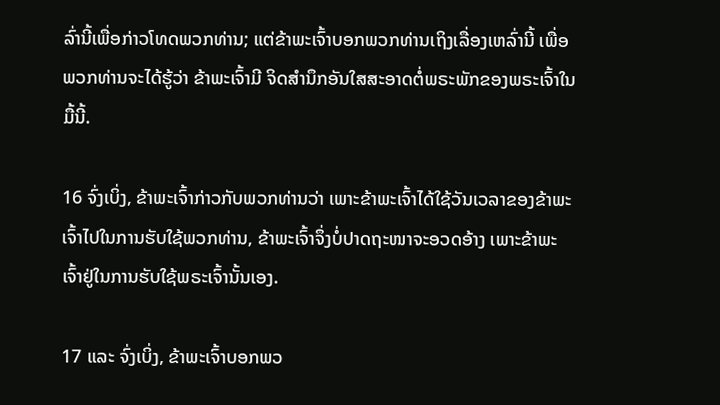ລົ່ານີ້ເພື່ອກ່າວໂທດພວກທ່ານ; ແຕ່ຂ້າພະເຈົ້າບອກພວກທ່ານເຖິງເລື່ອງເຫລົ່ານີ້ ເພື່ອພວກທ່ານຈະໄດ້ຮູ້ວ່າ ຂ້າພະເຈົ້າມີ ຈິດສຳນຶກອັນໃສສະອາດຕໍ່ພຣະພັກຂອງພຣະເຈົ້າໃນມື້ນີ້.

16 ຈົ່ງເບິ່ງ, ຂ້າພະເຈົ້າກ່າວກັບພວກທ່ານວ່າ ເພາະຂ້າພະເຈົ້າໄດ້ໃຊ້ວັນເວລາຂອງຂ້າພະເຈົ້າໄປໃນການຮັບໃຊ້ພວກທ່ານ, ຂ້າພະເຈົ້າຈຶ່ງບໍ່ປາດຖະໜາຈະອວດອ້າງ ເພາະຂ້າພະເຈົ້າຢູ່ໃນການຮັບໃຊ້ພຣະເຈົ້ານັ້ນເອງ.

17 ແລະ ຈົ່ງເບິ່ງ, ຂ້າພະເຈົ້າບອກພວ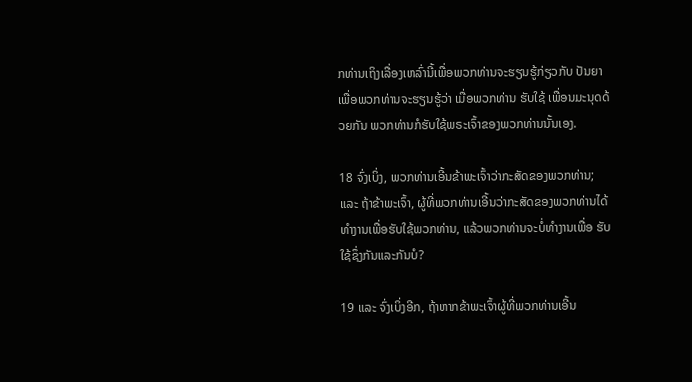ກທ່ານເຖິງເລື່ອງເຫລົ່ານີ້ເພື່ອພວກທ່ານຈະຮຽນຮູ້ກ່ຽວກັບ ປັນຍາ ເພື່ອພວກທ່ານຈະຮຽນຮູ້ວ່າ ເມື່ອພວກທ່ານ ຮັບໃຊ້ ເພື່ອນມະນຸດດ້ວຍກັນ ພວກທ່ານກໍຮັບໃຊ້ພຣະເຈົ້າຂອງພວກທ່ານນັ້ນເອງ.

18 ຈົ່ງເບິ່ງ, ພວກທ່ານເອີ້ນຂ້າພະເຈົ້າວ່າກະສັດຂອງພວກທ່ານ; ແລະ ຖ້າຂ້າພະເຈົ້າ, ຜູ້ທີ່ພວກທ່ານເອີ້ນວ່າກະສັດຂອງພວກທ່ານໄດ້ທຳງານເພື່ອຮັບໃຊ້ພວກທ່ານ, ແລ້ວພວກທ່ານຈະບໍ່ທຳງານເພື່ອ ຮັບໃຊ້ຊຶ່ງກັນແລະກັນບໍ?

19 ແລະ ຈົ່ງເບິ່ງອີກ, ຖ້າຫາກຂ້າພະເຈົ້າຜູ້ທີ່ພວກທ່ານເອີ້ນ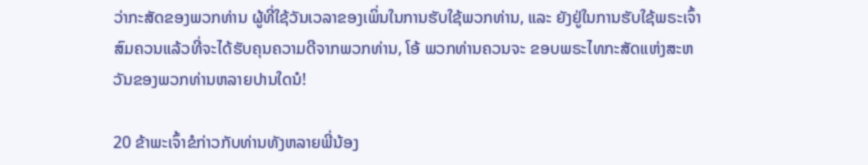ວ່າກະສັດຂອງພວກທ່ານ ຜູ້ທີ່ໃຊ້ວັນເວລາຂອງເພິ່ນໃນການຮັບໃຊ້ພວກທ່ານ, ແລະ ຍັງຢູ່ໃນການຮັບໃຊ້ພຣະເຈົ້າ ສົມຄວນແລ້ວທີ່ຈະໄດ້ຮັບຄຸນຄວາມດີຈາກພວກທ່ານ, ໂອ້ ພວກທ່ານຄວນຈະ ຂອບພຣະໄທກະສັດແຫ່ງສະຫວັນຂອງພວກທ່ານຫລາຍປານໃດນໍ!

20 ຂ້າພະເຈົ້າຂໍກ່າວກັບທ່ານທັງຫລາຍພີ່ນ້ອງ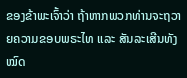ຂອງຂ້າພະເຈົ້າວ່າ ຖ້າຫາກພວກທ່ານຈະຖວາຍຄວາມຂອບພຣະໄທ ແລະ ສັນລະເສີນທັງໝົດ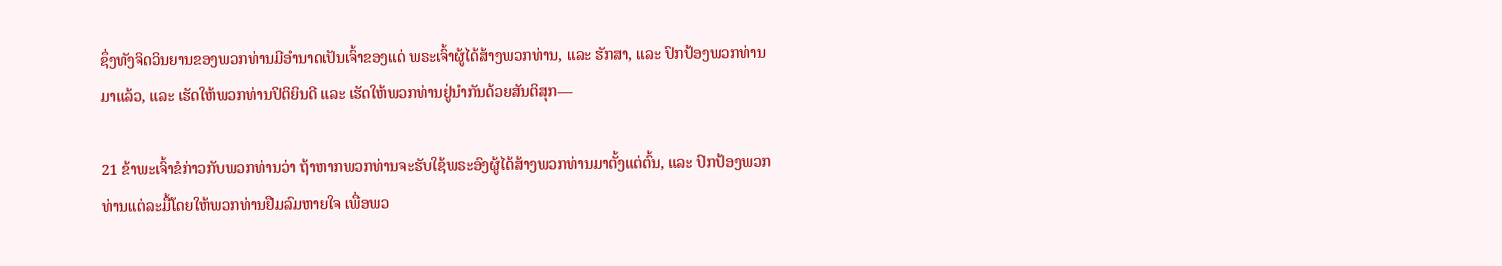ຊຶ່ງທັງຈິດວິນຍານຂອງພວກທ່ານມີອຳນາດເປັນເຈົ້າຂອງແດ່ ພຣະເຈົ້າຜູ້ໄດ້ສ້າງພວກທ່ານ, ແລະ ຮັກສາ, ແລະ ປົກປ້ອງພວກທ່ານມາແລ້ວ, ແລະ ເຮັດໃຫ້ພວກທ່ານປິຕິຍິນດີ ແລະ ເຮັດໃຫ້ພວກທ່ານຢູ່ນຳກັນດ້ວຍສັນຕິສຸກ—

21 ຂ້າພະເຈົ້າຂໍກ່າວກັບພວກທ່ານວ່າ ຖ້າຫາກພວກທ່ານຈະຮັບໃຊ້ພຣະອົງຜູ້ໄດ້ສ້າງພວກທ່ານມາຕັ້ງແຕ່ຕົ້ນ, ແລະ ປົກປ້ອງພວກທ່ານແຕ່ລະມື້ໂດຍໃຫ້ພວກທ່ານຢືມລົມຫາຍໃຈ ເພື່ອພວ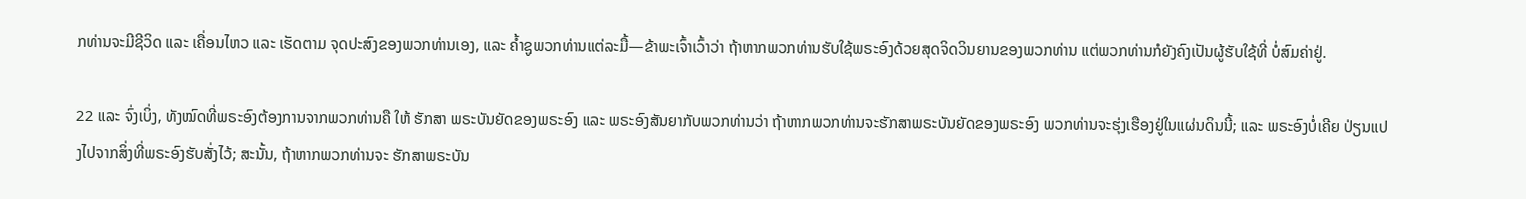ກທ່ານຈະມີຊີວິດ ແລະ ເຄື່ອນໄຫວ ແລະ ເຮັດຕາມ ຈຸດປະສົງຂອງພວກທ່ານເອງ, ແລະ ຄ້ຳຊູພວກທ່ານແຕ່ລະມື້—ຂ້າພະເຈົ້າເວົ້າວ່າ ຖ້າຫາກພວກທ່ານຮັບໃຊ້ພຣະອົງດ້ວຍສຸດຈິດວິນຍານຂອງພວກທ່ານ ແຕ່ພວກທ່ານກໍຍັງຄົງເປັນຜູ້ຮັບໃຊ້ທີ່ ບໍ່ສົມຄ່າຢູ່.

22 ແລະ ຈົ່ງເບິ່ງ, ທັງໝົດທີ່ພຣະອົງຕ້ອງການຈາກພວກທ່ານຄື ໃຫ້ ຮັກສາ ພຣະບັນຍັດຂອງພຣະອົງ ແລະ ພຣະອົງສັນຍາກັບພວກທ່ານວ່າ ຖ້າຫາກພວກທ່ານຈະຮັກສາພຣະບັນຍັດຂອງພຣະອົງ ພວກທ່ານຈະຮຸ່ງເຮືອງຢູ່ໃນແຜ່ນດິນນີ້; ແລະ ພຣະອົງບໍ່ເຄີຍ ປ່ຽນແປງໄປຈາກສິ່ງທີ່ພຣະອົງຮັບສັ່ງໄວ້; ສະນັ້ນ, ຖ້າຫາກພວກທ່ານຈະ ຮັກສາພຣະບັນ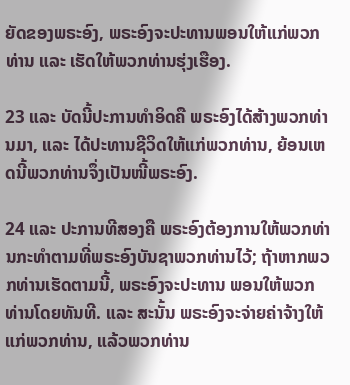ຍັດຂອງພຣະອົງ, ພຣະອົງຈະປະທານພອນໃຫ້ແກ່ພວກທ່ານ ແລະ ເຮັດໃຫ້ພວກທ່ານຮຸ່ງເຮືອງ.

23 ແລະ ບັດນີ້ປະການທຳອິດຄື ພຣະອົງໄດ້ສ້າງພວກທ່ານມາ, ແລະ ໄດ້ປະທານຊີວິດໃຫ້ແກ່ພວກທ່ານ, ຍ້ອນເຫດນີ້ພວກທ່ານຈຶ່ງເປັນໜີ້ພຣະອົງ.

24 ແລະ ປະການທີສອງຄື ພຣະອົງຕ້ອງການໃຫ້ພວກທ່ານກະທຳຕາມທີ່ພຣະອົງບັນຊາພວກທ່ານໄວ້; ຖ້າຫາກພວກທ່ານເຮັດຕາມນີ້, ພຣະອົງຈະປະທານ ພອນໃຫ້ພວກທ່ານໂດຍທັນທີ. ແລະ ສະນັ້ນ ພຣະອົງຈະຈ່າຍຄ່າຈ້າງໃຫ້ແກ່ພວກທ່ານ, ແລ້ວພວກທ່ານ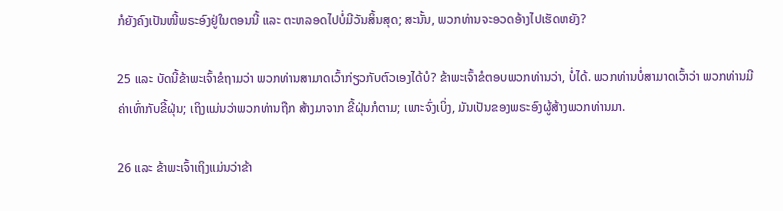ກໍຍັງຄົງເປັນໜີ້ພຣະອົງຢູ່ໃນຕອນນີ້ ແລະ ຕະຫລອດໄປບໍ່ມີວັນສິ້ນສຸດ; ສະນັ້ນ, ພວກທ່ານຈະອວດອ້າງໄປເຮັດຫຍັງ?

25 ແລະ ບັດນີ້ຂ້າພະເຈົ້າຂໍຖາມວ່າ ພວກທ່ານສາມາດເວົ້າກ່ຽວກັບຕົວເອງໄດ້ບໍ? ຂ້າພະເຈົ້າຂໍຕອບພວກທ່ານວ່າ, ບໍ່ໄດ້. ພວກທ່ານບໍ່ສາມາດເວົ້າວ່າ ພວກທ່ານມີຄ່າເທົ່າກັບຂີ້ຝຸ່ນ; ເຖິງແມ່ນວ່າພວກທ່ານຖືກ ສ້າງມາຈາກ ຂີ້ຝຸ່ນກໍຕາມ; ເພາະຈົ່ງເບິ່ງ, ມັນເປັນຂອງພຣະອົງຜູ້ສ້າງພວກທ່ານມາ.

26 ແລະ ຂ້າພະເຈົ້າເຖິງແມ່ນວ່າຂ້າ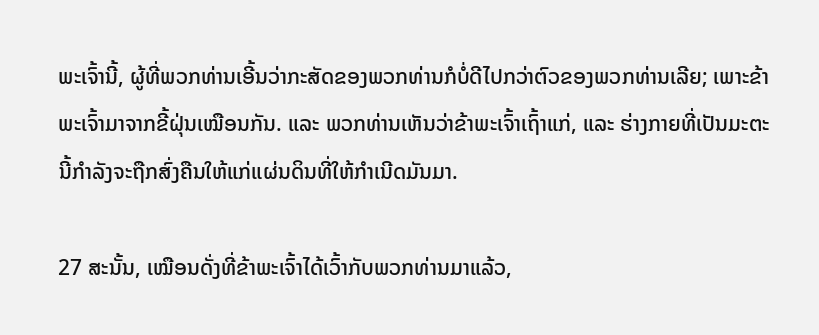ພະເຈົ້ານີ້, ຜູ້ທີ່ພວກທ່ານເອີ້ນວ່າກະສັດຂອງພວກທ່ານກໍບໍ່ດີໄປກວ່າຕົວຂອງພວກທ່ານເລີຍ; ເພາະຂ້າພະເຈົ້າມາຈາກຂີ້ຝຸ່ນເໝືອນກັນ. ແລະ ພວກທ່ານເຫັນວ່າຂ້າພະເຈົ້າເຖົ້າແກ່, ແລະ ຮ່າງກາຍທີ່ເປັນມະຕະນີ້ກຳລັງຈະຖືກສົ່ງຄືນໃຫ້ແກ່ແຜ່ນດິນທີ່ໃຫ້ກຳເນີດມັນມາ.

27 ສະນັ້ນ, ເໝືອນດັ່ງທີ່ຂ້າພະເຈົ້າໄດ້ເວົ້າກັບພວກທ່ານມາແລ້ວ,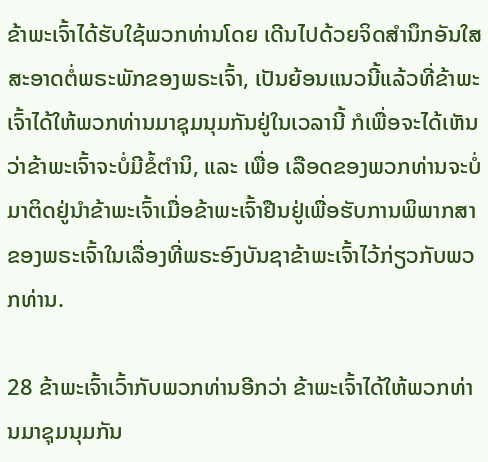ຂ້າພະເຈົ້າໄດ້ຮັບໃຊ້ພວກທ່ານໂດຍ ເດີນໄປດ້ວຍຈິດສຳນຶກອັນໃສສະອາດຕໍ່ພຣະພັກຂອງພຣະເຈົ້າ, ເປັນຍ້ອນແນວນີ້ແລ້ວທີ່ຂ້າພະເຈົ້າໄດ້ໃຫ້ພວກທ່ານມາຊຸມນຸມກັນຢູ່ໃນເວລານີ້ ກໍເພື່ອຈະໄດ້ເຫັນວ່າຂ້າພະເຈົ້າຈະບໍ່ມີຂໍ້ຕຳນິ, ແລະ ເພື່ອ ເລືອດຂອງພວກທ່ານຈະບໍ່ມາຕິດຢູ່ນຳຂ້າພະເຈົ້າເມື່ອຂ້າພະເຈົ້າຢືນຢູ່ເພື່ອຮັບການພິພາກສາຂອງພຣະເຈົ້າໃນເລື່ອງທີ່ພຣະອົງບັນຊາຂ້າພະເຈົ້າໄວ້ກ່ຽວກັບພວກທ່ານ.

28 ຂ້າພະເຈົ້າເວົ້າກັບພວກທ່ານອີກວ່າ ຂ້າພະເຈົ້າໄດ້ໃຫ້ພວກທ່ານມາຊຸມນຸມກັນ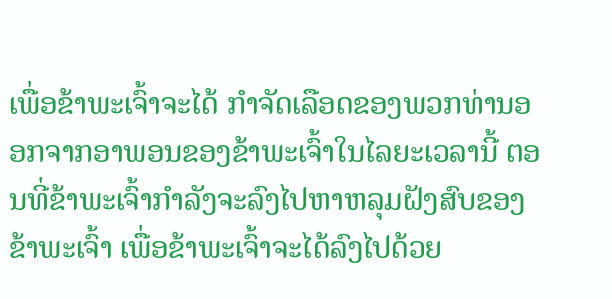ເພື່ອຂ້າພະເຈົ້າຈະໄດ້ ກຳຈັດເລືອດຂອງພວກທ່ານອອກຈາກອາພອນຂອງຂ້າພະເຈົ້າໃນໄລຍະເວລານີ້ ຕອນທີ່ຂ້າພະເຈົ້າກຳລັງຈະລົງໄປຫາຫລຸມຝັງສົບຂອງຂ້າພະເຈົ້າ ເພື່ອຂ້າພະເຈົ້າຈະໄດ້ລົງໄປດ້ວຍ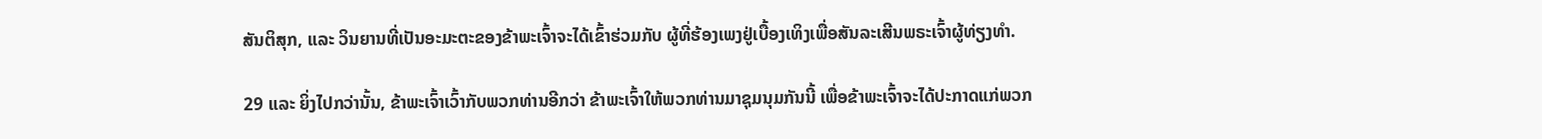ສັນຕິສຸກ, ແລະ ວິນຍານທີ່ເປັນອະມະຕະຂອງຂ້າພະເຈົ້າຈະໄດ້ເຂົ້າຮ່ວມກັບ ຜູ້ທີ່ຮ້ອງເພງຢູ່ເບື້ອງເທິງເພື່ອສັນລະເສີນພຣະເຈົ້າຜູ້ທ່ຽງທຳ.

29 ແລະ ຍິ່ງໄປກວ່ານັ້ນ, ຂ້າພະເຈົ້າເວົ້າກັບພວກທ່ານອີກວ່າ ຂ້າພະເຈົ້າໃຫ້ພວກທ່ານມາຊຸມນຸມກັນນີ້ ເພື່ອຂ້າພະເຈົ້າຈະໄດ້ປະກາດແກ່ພວກ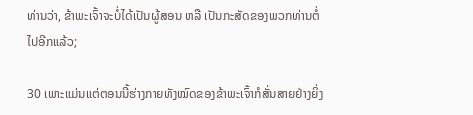ທ່ານວ່າ, ຂ້າພະເຈົ້າຈະບໍ່ໄດ້ເປັນຜູ້ສອນ ຫລື ເປັນກະສັດຂອງພວກທ່ານຕໍ່ໄປອີກແລ້ວ;

30 ເພາະແມ່ນແຕ່ຕອນນີ້ຮ່າງກາຍທັງໝົດຂອງຂ້າພະເຈົ້າກໍສັ່ນສາຍຢ່າງຍິ່ງ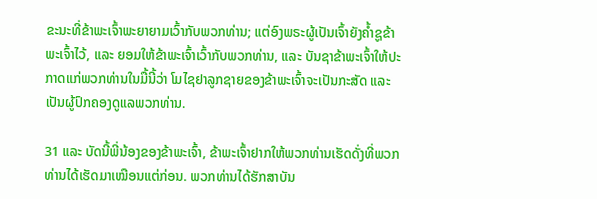ຂະນະທີ່ຂ້າພະເຈົ້າພະຍາຍາມເວົ້າກັບພວກທ່ານ; ແຕ່ອົງພຣະຜູ້ເປັນເຈົ້າຍັງຄ້ຳຊູຂ້າພະເຈົ້າໄວ້, ແລະ ຍອມໃຫ້ຂ້າພະເຈົ້າເວົ້າກັບພວກທ່ານ, ແລະ ບັນຊາຂ້າພະເຈົ້າໃຫ້ປະກາດແກ່ພວກທ່ານໃນມື້ນີ້ວ່າ ໂມໄຊຢາລູກຊາຍຂອງຂ້າພະເຈົ້າຈະເປັນກະສັດ ແລະ ເປັນຜູ້ປົກຄອງດູແລພວກທ່ານ.

31 ແລະ ບັດນີ້ພີ່ນ້ອງຂອງຂ້າພະເຈົ້າ, ຂ້າພະເຈົ້າຢາກໃຫ້ພວກທ່ານເຮັດດັ່ງທີ່ພວກທ່ານໄດ້ເຮັດມາເໝືອນແຕ່ກ່ອນ. ພວກທ່ານໄດ້ຮັກສາບັນ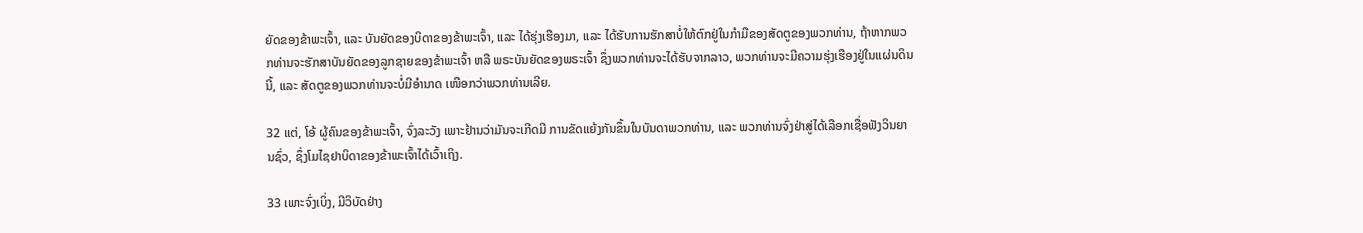ຍັດຂອງຂ້າພະເຈົ້າ, ແລະ ບັນຍັດຂອງບິດາຂອງຂ້າພະເຈົ້າ, ແລະ ໄດ້ຮຸ່ງເຮືອງມາ, ແລະ ໄດ້ຮັບການຮັກສາບໍ່ໃຫ້ຕົກຢູ່ໃນກຳມືຂອງສັດຕູຂອງພວກທ່ານ, ຖ້າຫາກພວກທ່ານຈະຮັກສາບັນຍັດຂອງລູກຊາຍຂອງຂ້າພະເຈົ້າ ຫລື ພຣະບັນຍັດຂອງພຣະເຈົ້າ ຊຶ່ງພວກທ່ານຈະໄດ້ຮັບຈາກລາວ, ພວກທ່ານຈະມີຄວາມຮຸ່ງເຮືອງຢູ່ໃນແຜ່ນດິນນີ້, ແລະ ສັດຕູຂອງພວກທ່ານຈະບໍ່ມີອຳນາດ ເໜືອກວ່າພວກທ່ານເລີຍ.

32 ແຕ່, ໂອ້ ຜູ້ຄົນຂອງຂ້າພະເຈົ້າ, ຈົ່ງລະວັງ ເພາະຢ້ານວ່າມັນຈະເກີດມີ ການຂັດແຍ້ງກັນຂຶ້ນໃນບັນດາພວກທ່ານ, ແລະ ພວກທ່ານຈົ່ງຢ່າສູ່ໄດ້ເລືອກເຊື່ອຟັງວິນຍານຊົ່ວ, ຊຶ່ງໂມໄຊຢາບິດາຂອງຂ້າພະເຈົ້າໄດ້ເວົ້າເຖິງ.

33 ເພາະຈົ່ງເບິ່ງ, ມີວິບັດຢ່າງ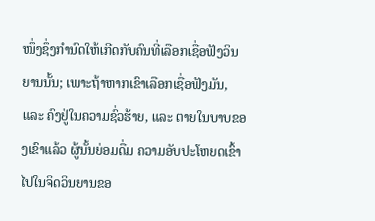ໜຶ່ງຊຶ່ງກຳນົດໃຫ້ເກີດກັບຄົນທີ່ເລືອກເຊື່ອຟັງວິນຍານນັ້ນ; ເພາະຖ້າຫາກເຂົາເລືອກເຊື່ອຟັງມັນ, ແລະ ຄົງຢູ່ໃນຄວາມຊົ່ວຮ້າຍ, ແລະ ຕາຍໃນບາບຂອງເຂົາແລ້ວ ຜູ້ນັ້ນຍ່ອມດື່ມ ຄວາມອັບປະໂຫຍດເຂົ້າໄປໃນຈິດວິນຍານຂອ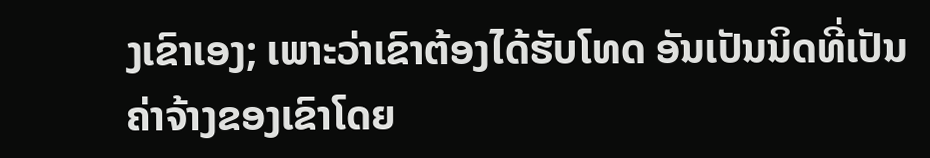ງເຂົາເອງ; ເພາະວ່າເຂົາຕ້ອງໄດ້ຮັບໂທດ ອັນເປັນນິດທີ່ເປັນຄ່າຈ້າງຂອງເຂົາໂດຍ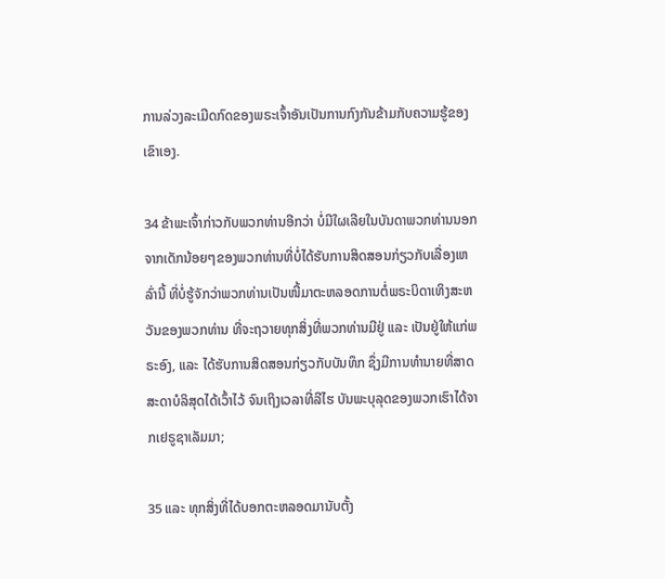ການລ່ວງລະເມີດກົດຂອງພຣະເຈົ້າອັນເປັນການກົງກັນຂ້າມກັບຄວາມຮູ້ຂອງເຂົາເອງ.

34 ຂ້າພະເຈົ້າກ່າວກັບພວກທ່ານອີກວ່າ ບໍ່ມີໃຜເລີຍໃນບັນດາພວກທ່ານນອກຈາກເດັກນ້ອຍໆຂອງພວກທ່ານທີ່ບໍ່ໄດ້ຮັບການສິດສອນກ່ຽວກັບເລື່ອງເຫລົ່ານີ້ ທີ່ບໍ່ຮູ້ຈັກວ່າພວກທ່ານເປັນໜີ້ມາຕະຫລອດການຕໍ່ພຣະບິດາເທິງສະຫວັນຂອງພວກທ່ານ ທີ່ຈະຖວາຍທຸກສິ່ງທີ່ພວກທ່ານມີຢູ່ ແລະ ເປັນຢູ່ໃຫ້ແກ່ພຣະອົງ, ແລະ ໄດ້ຮັບການສິດສອນກ່ຽວກັບບັນທຶກ ຊຶ່ງມີການທຳນາຍທີ່ສາດສະດາບໍລິສຸດໄດ້ເວົ້າໄວ້ ຈົນເຖິງເວລາທີ່ລີໄຮ ບັນພະບຸລຸດຂອງພວກເຮົາໄດ້ຈາກເຢຣູຊາເລັມມາ;

35 ແລະ ທຸກສິ່ງທີ່ໄດ້ບອກຕະຫລອດມານັບຕັ້ງ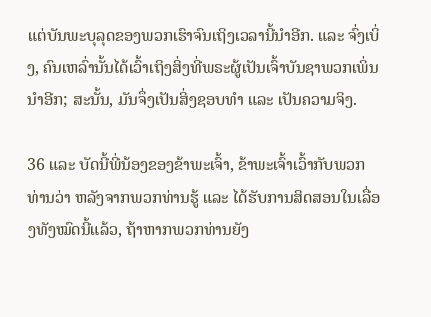ແຕ່ບັນພະບຸລຸດຂອງພວກເຮົາຈົນເຖິງເວລານີ້ນຳອີກ. ແລະ ຈົ່ງເບິ່ງ, ຄົນເຫລົ່ານັ້ນໄດ້ເວົ້າເຖິງສິ່ງທີ່ພຣະຜູ້ເປັນເຈົ້າບັນຊາພວກເພິ່ນນຳອີກ; ສະນັ້ນ, ມັນຈຶ່ງເປັນສິ່ງຊອບທຳ ແລະ ເປັນຄວາມຈິງ.

36 ແລະ ບັດນີ້ພີ່ນ້ອງຂອງຂ້າພະເຈົ້າ, ຂ້າພະເຈົ້າເວົ້າກັບພວກທ່ານວ່າ ຫລັງຈາກພວກທ່ານຮູ້ ແລະ ໄດ້ຮັບການສິດສອນໃນເລື່ອງທັງໝົດນີ້ແລ້ວ, ຖ້າຫາກພວກທ່ານຍັງ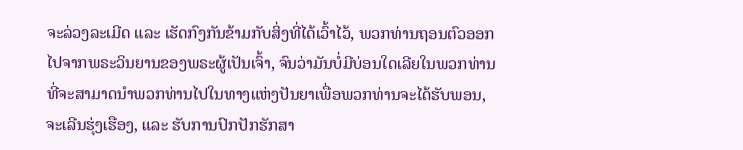ຈະລ່ວງລະເມີດ ແລະ ເຮັດກົງກັນຂ້າມກັບສິ່ງທີ່ໄດ້ເວົ້າໄວ້, ພວກທ່ານຖອນຕົວອອກໄປຈາກພຣະວິນຍານຂອງພຣະຜູ້ເປັນເຈົ້າ, ຈົນວ່າມັນບໍ່ມີບ່ອນໃດເລີຍໃນພວກທ່ານ ທີ່ຈະສາມາດນຳພວກທ່ານໄປໃນທາງແຫ່ງປັນຍາເພື່ອພວກທ່ານຈະໄດ້ຮັບພອນ, ຈະເລີນຮຸ່ງເຮືອງ, ແລະ ຮັບການປົກປັກຮັກສາ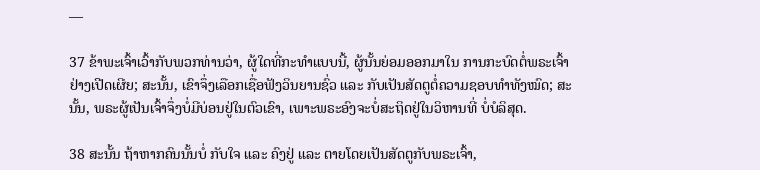—

37 ຂ້າພະເຈົ້າເວົ້າກັບພວກທ່ານວ່າ, ຜູ້ໃດທີ່ກະທຳແບບນີ້, ຜູ້ນັ້ນຍ່ອມອອກມາໃນ ການກະບົດຕໍ່ພຣະເຈົ້າຢ່າງເປີດເຜີຍ; ສະນັ້ນ, ເຂົາຈຶ່ງເລືອກເຊື່ອຟັງວິນຍານຊົ່ວ ແລະ ກັບເປັນສັດຕູຕໍ່ຄວາມຊອບທຳທັງໝົດ; ສະນັ້ນ, ພຣະຜູ້ເປັນເຈົ້າຈຶ່ງບໍ່ມີບ່ອນຢູ່ໃນຕົວເຂົາ, ເພາະພຣະອົງຈະບໍ່ສະຖິດຢູ່ໃນວິຫານທີ່ ບໍ່ບໍລິສຸດ.

38 ສະນັ້ນ ຖ້າຫາກຄົນນັ້ນບໍ່ ກັບໃຈ ແລະ ຄົງຢູ່ ແລະ ຕາຍໂດຍເປັນສັດຕູກັບພຣະເຈົ້າ,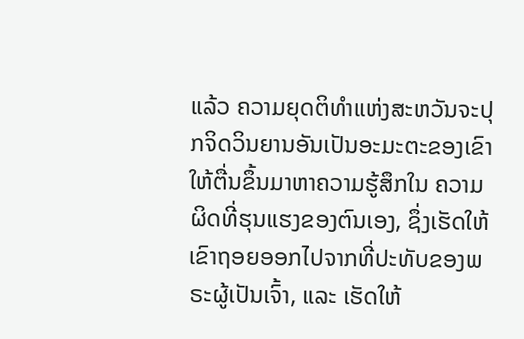ແລ້ວ ຄວາມຍຸດຕິທຳແຫ່ງສະຫວັນຈະປຸກຈິດວິນຍານອັນເປັນອະມະຕະຂອງເຂົາໃຫ້ຕື່ນຂຶ້ນມາຫາຄວາມຮູ້ສຶກໃນ ຄວາມຜິດທີ່ຮຸນແຮງຂອງຕົນເອງ, ຊຶ່ງເຮັດໃຫ້ເຂົາຖອຍອອກໄປຈາກທີ່ປະທັບຂອງພຣະຜູ້ເປັນເຈົ້າ, ແລະ ເຮັດໃຫ້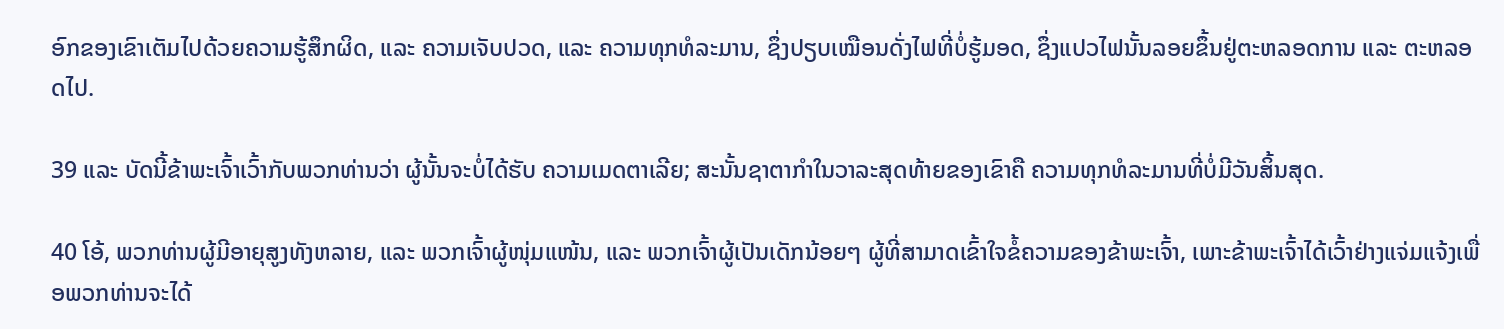ອົກຂອງເຂົາເຕັມໄປດ້ວຍຄວາມຮູ້ສຶກຜິດ, ແລະ ຄວາມເຈັບປວດ, ແລະ ຄວາມທຸກທໍລະມານ, ຊຶ່ງປຽບເໝືອນດັ່ງໄຟທີ່ບໍ່ຮູ້ມອດ, ຊຶ່ງແປວໄຟນັ້ນລອຍຂຶ້ນຢູ່ຕະຫລອດການ ແລະ ຕະຫລອດໄປ.

39 ແລະ ບັດນີ້ຂ້າພະເຈົ້າເວົ້າກັບພວກທ່ານວ່າ ຜູ້ນັ້ນຈະບໍ່ໄດ້ຮັບ ຄວາມເມດຕາເລີຍ; ສະນັ້ນຊາຕາກຳໃນວາລະສຸດທ້າຍຂອງເຂົາຄື ຄວາມທຸກທໍລະມານທີ່ບໍ່ມີວັນສິ້ນສຸດ.

40 ໂອ້, ພວກທ່ານຜູ້ມີອາຍຸສູງທັງຫລາຍ, ແລະ ພວກເຈົ້າຜູ້ໜຸ່ມແໜ້ນ, ແລະ ພວກເຈົ້າຜູ້ເປັນເດັກນ້ອຍໆ ຜູ້ທີ່ສາມາດເຂົ້າໃຈຂໍ້ຄວາມຂອງຂ້າພະເຈົ້າ, ເພາະຂ້າພະເຈົ້າໄດ້ເວົ້າຢ່າງແຈ່ມແຈ້ງເພື່ອພວກທ່ານຈະໄດ້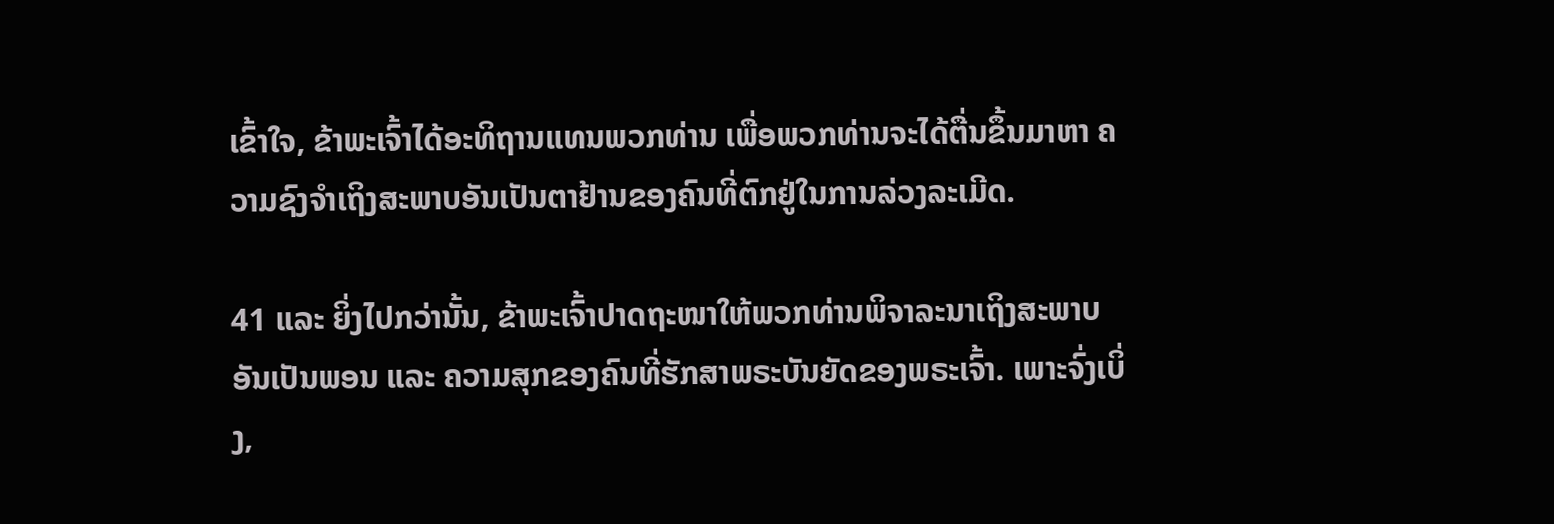ເຂົ້າໃຈ, ຂ້າພະເຈົ້າໄດ້ອະທິຖານແທນພວກທ່ານ ເພື່ອພວກທ່ານຈະໄດ້ຕື່ນຂຶ້ນມາຫາ ຄວາມຊົງຈຳເຖິງສະພາບອັນເປັນຕາຢ້ານຂອງຄົນທີ່ຕົກຢູ່ໃນການລ່ວງລະເມີດ.

41 ແລະ ຍິ່ງໄປກວ່ານັ້ນ, ຂ້າພະເຈົ້າປາດຖະໜາໃຫ້ພວກທ່ານພິຈາລະນາເຖິງສະພາບອັນເປັນພອນ ແລະ ຄວາມສຸກຂອງຄົນທີ່ຮັກສາພຣະບັນຍັດຂອງພຣະເຈົ້າ. ເພາະຈົ່ງເບິ່ງ,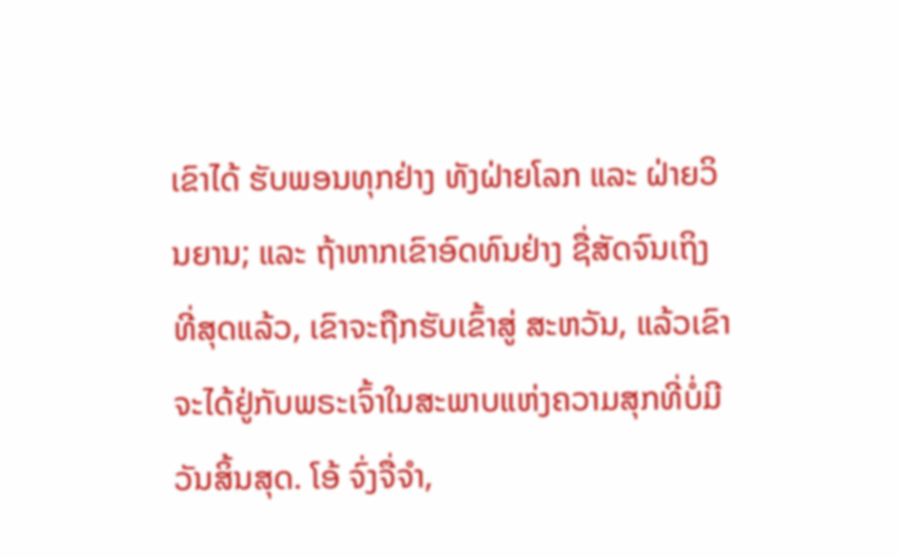ເຂົາໄດ້ ຮັບພອນທຸກຢ່າງ ທັງຝ່າຍໂລກ ແລະ ຝ່າຍວິນຍານ; ແລະ ຖ້າຫາກເຂົາອົດທົນຢ່າງ ຊື່ສັດຈົນເຖິງທີ່ສຸດແລ້ວ, ເຂົາຈະຖືກຮັບເຂົ້າສູ່ ສະຫວັນ, ແລ້ວເຂົາຈະໄດ້ຢູ່ກັບພຣະເຈົ້າໃນສະພາບແຫ່ງຄວາມສຸກທີ່ບໍ່ມີວັນສິ້ນສຸດ. ໂອ້ ຈົ່ງຈື່ຈຳ,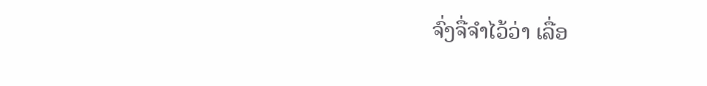ຈົ່ງຈື່ຈຳໄວ້ວ່າ ເລື່ອ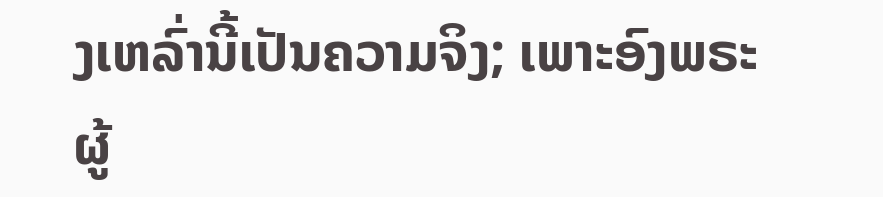ງເຫລົ່ານີ້ເປັນຄວາມຈິງ; ເພາະອົງພຣະຜູ້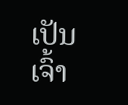ເປັນເຈົ້າ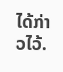ໄດ້ກ່າວໄວ້.